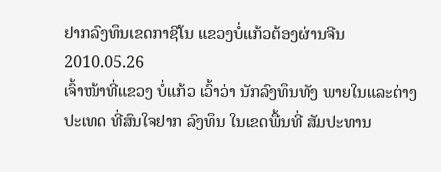ຢາກລົງທຶນເຂດກາຊີໂນ ແຂວງບໍ່ແກ້ວຕ້ອງຜ່ານຈີນ
2010.05.26
ເຈົ້າໜ້າທີ່ແຂວງ ບໍ່ແກ້ວ ເວົ້າວ່າ ນັກລົງທຶນທັງ ພາຍໃນແລະຕ່າງປະເທດ ທີ່ສົນໃຈຢາກ ລົງທຶນ ໃນເຂດພື້ນທີ່ ສັມປະທານ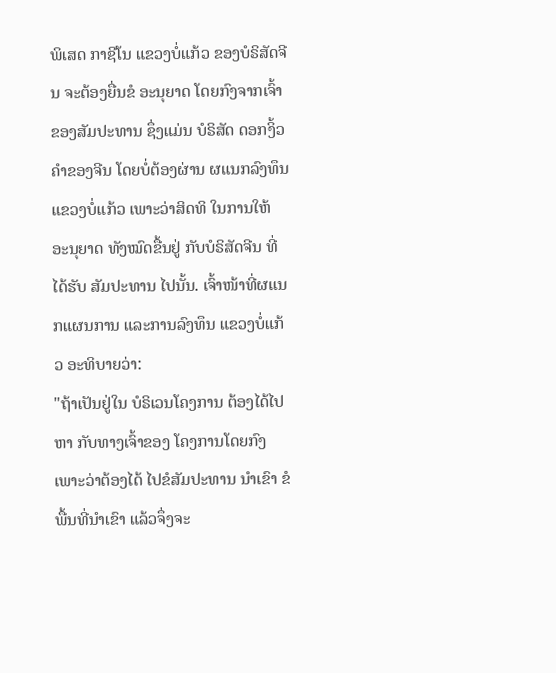ພິເສດ ກາຊີໂນ ແຂວງບໍ່ແກ້ວ ຂອງບໍຣິສັດຈີນ ຈະຕ້ອງຍື່ນຂໍ ອະນຸຍາດ ໂດຍກົງຈາກເຈົ້າ ຂອງສັມປະທານ ຊຶ່ງແມ່ນ ບໍຣິສັດ ດອກງິ້ວຄຳຂອງຈີນ ໂດຍບໍ່ຕ້ອງຜ່ານ ຜແນກລົງທຶນ ແຂວງບໍ່ແກ້ວ ເພາະວ່າສິດທິ ໃນການໃຫ້ ອະນຸຍາດ ທັງໝົດຂື້ນຢູ່ ກັບບໍຣິສັດຈີນ ທີ່ໄດ້ຮັບ ສັມປະທານ ໄປນັ້ນ. ເຈົ້າໜ້າທີ່ຜແນກແຜນການ ແລະການລົງທຶນ ແຂວງບໍ່ແກ້ວ ອະທິບາຍວ່າ:
"ຖ້າເປັນຢູ່ໃນ ບໍຣິເວນໂຄງການ ຕ້ອງໄດ້ໄປຫາ ກັບທາງເຈົ້າຂອງ ໂຄງການໂດຍກົງ ເພາະວ່າຕ້ອງໄດ້ ໄປຂໍສັມປະທານ ນຳເຂົາ ຂໍພື້ນທີ່ນຳເຂົາ ແລ້ວຈຶ່ງຈະ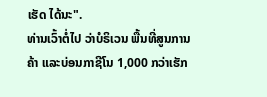ເຮັດ ໄດ້ນະ".
ທ່ານເວົ້າຕໍ່ໄປ ວ່າບໍຣິເວນ ພື້ນທີ່ສູນການຄ້າ ແລະບ່ອນກາຊີໂນ 1,000 ກວ່າເຮັກ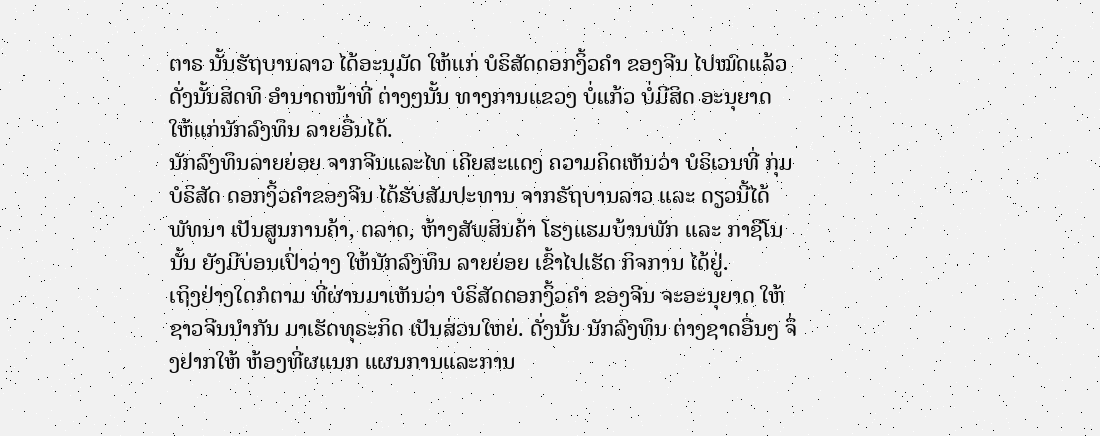ຕາຣ ນັ້ນຮັຖບານລາວ ໄດ້ອະນຸມັດ ໃຫ້ແກ່ ບໍຣິສັດດອກງິ້ວຄຳ ຂອງຈີນ ໄປໝົດແລ້ວ ດັ່ງນັ້ນສິດທິ ອຳນາດໜ້າທີ່ ຕ່າງໆນັ້ນ ທາງການແຂວງ ບໍ່ແກ້ວ ບໍ່ມີສິດ ອະນຸຍາດ ໃຫ້ແກ່ນັກລົງທຶນ ລາຍອື່ນໄດ້.
ນັກລົງທຶນລາຍຍ່ອຍ ຈາກຈີນແລະໄທ ເຄີຍສະແດງ ຄວາມຄິດເຫັນວ່າ ບໍຣິເວນທີ່ ກຸ່ມບໍຣິສັດ ດອກງິ້ວຄໍາຂອງຈີນ ໄດ້ຮັບສັມປະທານ ຈາກຣັຖບານລາວ ແລະ ດຽວນີ້ໄດ້ພັທນາ ເປັນສູນການຄ້າ, ຕລາດ, ຫ້າງສັພສິນຄ້າ ໂຮງແຮມບ້ານພັກ ແລະ ກາຊີໂນນັ້ນ ຍັງມີບ່ອນເປົ່າວ່າງ ໃຫ້ນັກລົງທຶນ ລາຍຍ່ອຍ ເຂົ້າໄປເຮັດ ກິຈການ ໄດ້ຢູ່.
ເຖິງຢ່າງໃດກໍຕາມ ທີ່ຜ່ານມາເຫັນວ່າ ບໍຣິສັດດອກງິ້ວຄໍາ ຂອງຈີນ ຈະອະນຸຍາດ ໃຫ້ຊາວຈີນນຳກັນ ມາເຮັດທຸຣະກິດ ເປັນສ່ວນໃຫຍ່. ດັ່ງນັ້ນ ນັກລົງທຶນ ຕ່າງຊາດອື່ນໆ ຈຶ່ງຢາກໃຫ້ ຫ້ອງທີ່ຜແນກ ແຜນການແລະການ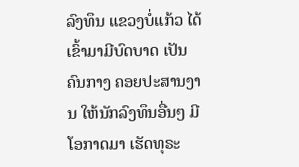ລົງທຶນ ແຂວງບໍ່ແກ້ວ ໄດ້ເຂົ້າມາມີບົດບາດ ເປັນຄົນກາງ ຄອຍປະສານງານ ໃຫ້ນັກລົງທຶນອື່ນໆ ມີໂອກາດມາ ເຮັດທຸຣະ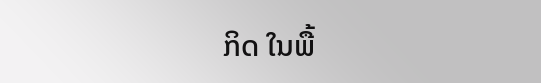ກິດ ໃນພື້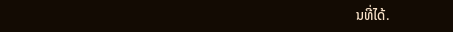ນທີ່ໄດ້.